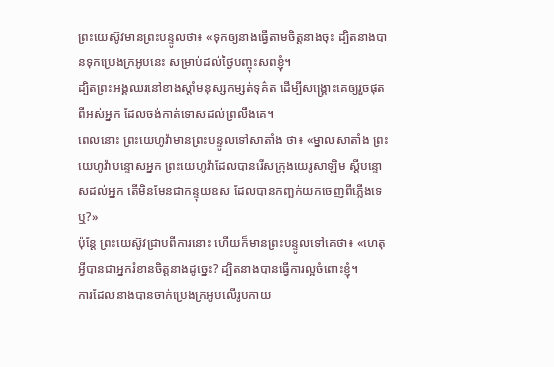ព្រះយេស៊ូវមានព្រះបន្ទូលថា៖ «ទុកឲ្យនាងធ្វើតាមចិត្តនាងចុះ ដ្បិតនាងបានទុកប្រេងក្រអូបនេះ សម្រាប់ដល់ថ្ងៃបញ្ចុះសពខ្ញុំ។
ដ្បិតព្រះអង្គឈរនៅខាងស្តាំមនុស្សកម្សត់ទុគ៌ត ដើម្បីសង្គ្រោះគេឲ្យរួចផុតពីអស់អ្នក ដែលចង់កាត់ទោសដល់ព្រលឹងគេ។
ពេលនោះ ព្រះយេហូវ៉ាមានព្រះបន្ទូលទៅសាតាំង ថា៖ «ម្នាលសាតាំង ព្រះយេហូវ៉ាបន្ទោសអ្នក ព្រះយេហូវ៉ាដែលបានរើសក្រុងយេរូសាឡិម ស្ដីបន្ទោសដល់អ្នក តើមិនមែនជាកន្ទុយឧស ដែលបានកញ្ឆក់យកចេញពីភ្លើងទេឬ?»
ប៉ុន្តែ ព្រះយេស៊ូវជ្រាបពីការនោះ ហើយក៏មានព្រះបន្ទូលទៅគេថា៖ «ហេតុអ្វីបានជាអ្នករំខានចិត្តនាងដូច្នេះ? ដ្បិតនាងបានធ្វើការល្អចំពោះខ្ញុំ។
ការដែលនាងបានចាក់ប្រេងក្រអូបលើរូបកាយ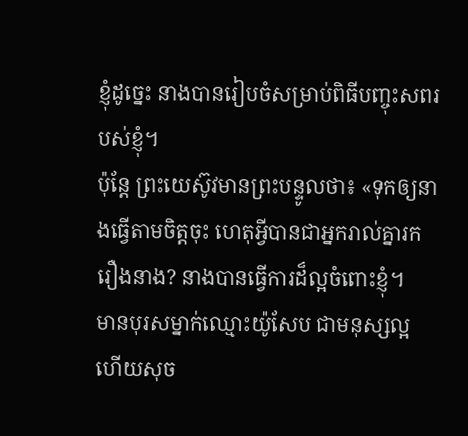ខ្ញុំដូច្នេះ នាងបានរៀបចំសម្រាប់ពិធីបញ្ចុះសពរបស់ខ្ញុំ។
ប៉ុន្តែ ព្រះយេស៊ូវមានព្រះបន្ទូលថា៖ «ទុកឲ្យនាងធ្វើតាមចិត្តចុះ ហេតុអ្វីបានជាអ្នករាល់គ្នារករឿងនាង? នាងបានធ្វើការដ៏ល្អចំពោះខ្ញុំ។
មានបុរសម្នាក់ឈ្មោះយ៉ូសែប ជាមនុស្សល្អ ហើយសុច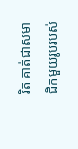រិត គាត់ជាសមាជិកមួយរូបរបស់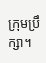ក្រុមប្រឹក្សា។